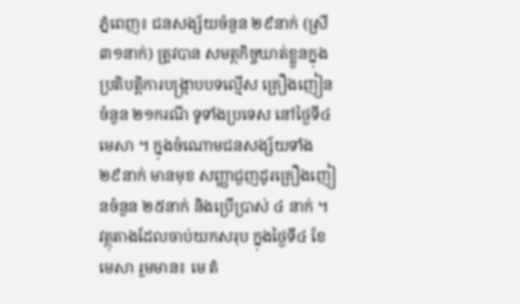ភ្នំពេញ៖ ជនសង្ស័យចំនួន ២៩នាក់ (ស្រី ៣១នាក់) ត្រូវបាន សមត្ថកិច្ចឃាត់ខ្លួនក្នុង ប្រតិបត្តិការបង្ក្រាបបទល្មើស គ្រឿងញៀនចំនួន ២១ករណី ទូទាំងប្រទេស នៅថ្ងៃទី៤ មេសា ។ ក្នុងចំណោមជនសង្ស័យទាំង ២៩នាក់ មានមុខ សញ្ញាជួញដូរគ្រឿងញៀនចំនួន ២៥នាក់ និងប្រើប្រាស់ ៤ នាក់ ។
វត្ថុតាងដែលចាប់យកសរុប ក្នុងថ្ងៃទី៤ ខែមេសា រួមមាន៖ មេ តំ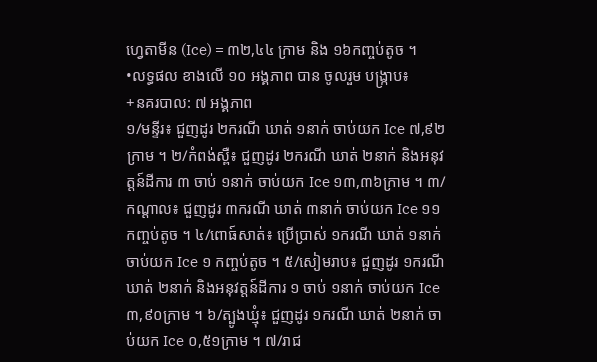ហ្វេតាមីន (Ice) = ៣២,៤៤ ក្រាម និង ១៦កញ្ចប់តូច ។
•លទ្ធផល ខាងលើ ១០ អង្គភាព បាន ចូលរួម បង្ក្រាប៖
+នគរបាល: ៧ អង្គភាព
១/មន្ទីរ៖ ជួញដូរ ២ករណី ឃាត់ ១នាក់ ចាប់យក Ice ៧,៩២ ក្រាម ។ ២/កំពង់ស្ពឺ៖ ជួញដូរ ២ករណី ឃាត់ ២នាក់ និងអនុវត្តន៍ដីការ ៣ ចាប់ ១នាក់ ចាប់យក Ice ១៣,៣៦ក្រាម ។ ៣/កណ្ដាល៖ ជួញដូរ ៣ករណី ឃាត់ ៣នាក់ ចាប់យក Ice ១១កញ្ចប់តូច ។ ៤/ពោធ៍សាត់៖ ប្រើប្រាស់ ១ករណី ឃាត់ ១នាក់ ចាប់យក Ice ១ កញ្ចប់តូច ។ ៥/សៀមរាប៖ ជួញដូរ ១ករណី ឃាត់ ២នាក់ និងអនុវត្តន៍ដីការ ១ ចាប់ ១នាក់ ចាប់យក Ice ៣,៩០ក្រាម ។ ៦/ត្បូងឃ្មុំ៖ ជួញដូរ ១ករណី ឃាត់ ២នាក់ ចាប់យក Ice ០,៥១ក្រាម ។ ៧/រាជ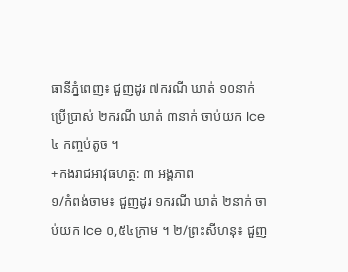ធានីភ្នំពេញ៖ ជួញដូរ ៧ករណី ឃាត់ ១០នាក់ ប្រើប្រាស់ ២ករណី ឃាត់ ៣នាក់ ចាប់យក Ice ៤ កញ្ចប់តូច ។
+កងរាជអាវុធហត្ថ: ៣ អង្គភាព
១/កំពង់ចាម៖ ជួញដូរ ១ករណី ឃាត់ ២នាក់ ចាប់យក Ice ០,៥៤ក្រាម ។ ២/ព្រះសីហនុ៖ ជួញ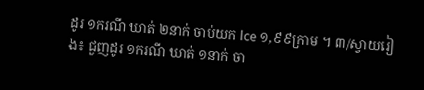ដូរ ១ករណី ឃាត់ ២នាក់ ចាប់យក Ice ១,៩៩ក្រាម ។ ៣/ស្វាយរៀង៖ ជួញដូរ ១ករណី ឃាត់ ១នាក់ ចា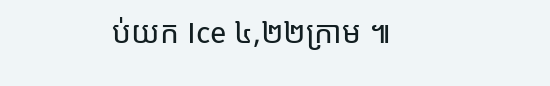ប់យក Ice ៤,២២ក្រាម ៕